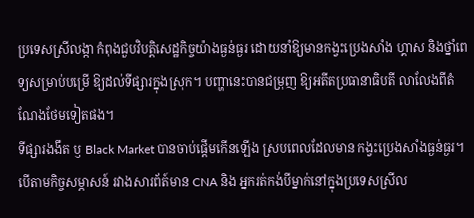ប្រទេសស្រីលង្កា កំពុងជួបវិបត្តិសេដ្ឋកិច្ចយ៉ាងធ្ងន់ធ្ងរ ដោយនាំឱ្យមានកង្វះប្រេងសាំង ហ្គាស និងថ្នាំពេទ្យសម្រាប់បម្រើ ឱ្យដល់ទីផ្សារក្នុងស្រុក។ បញ្ហានេះបានជម្រុញ ឱ្យអតីតប្រធានាធិបតី លាលែងពីតំណែងថែមទៀតផង។
ទីផ្សារងងឹត ឫ Black Market បានចាប់ផ្តើមកើនឡើង ស្របពេលដែលមាន កង្វះប្រេងសាំងធ្ងន់ធ្ងរ។ បើតាមកិច្ចសម្ភាសន៍ រវាងសារព័ត៍មាន CNA និង អ្នករត់កង់បីម្នាក់នៅក្នុងប្រទេសស្រីល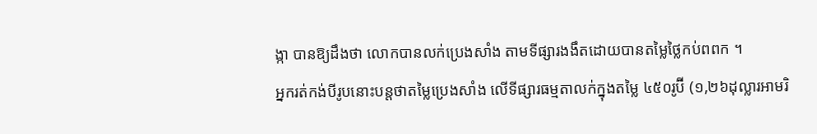ង្កា បានឱ្យដឹងថា លោកបានលក់ប្រេងសាំង តាមទីផ្សារងងឹតដោយបានតម្លៃថ្លៃកប់ពពក ។
អ្នករត់កង់បីរូបនោះបន្តថាតម្លៃប្រេងសាំង លើទីផ្សារធម្មតាលក់ក្នុងតម្លៃ ៤៥០រូប៊ី (១,២៦ដុល្លារអាមរិ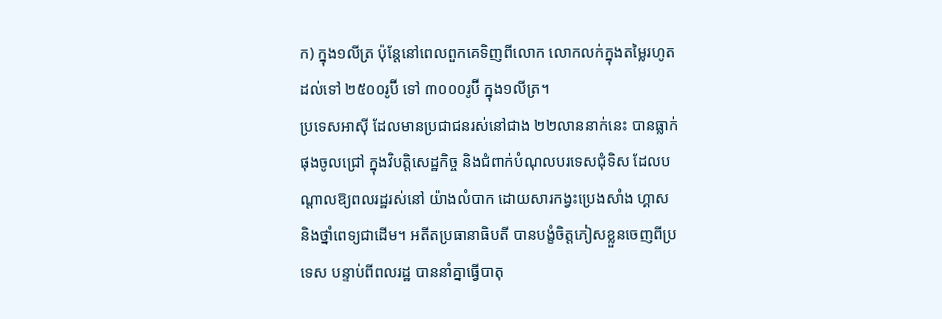ក) ក្នុង១លីត្រ ប៉ុន្តែនៅពេលពួកគេទិញពីលោក លោកលក់ក្នុងតម្លៃរហូតដល់ទៅ ២៥០០រូប៊ី ទៅ ៣០០០រូប៊ី ក្នុង១លីត្រ។
ប្រទេសអាសុី ដែលមានប្រជាជនរស់នៅជាង ២២លាននាក់នេះ បានធ្លាក់ផុងចូលជ្រៅ ក្នុងវិបត្តិសេដ្ឋកិច្ច និងជំពាក់បំណុលបរទេសជុំទិស ដែលបណ្តាលឱ្យពលរដ្ឋរស់នៅ យ៉ាងលំបាក ដោយសារកង្វះប្រេងសាំង ហ្គាស និងថ្នាំពេទ្យជាដើម។ អតីតប្រធានាធិបតី បានបង្ខំចិត្តភៀសខ្លួនចេញពីប្រទេស បន្ទាប់ពីពលរដ្ឋ បាននាំគ្នាធ្វើបាតុ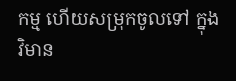កម្ម ហើយសម្រុកចូលទៅ ក្នុងវិមាន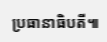ប្រធានាធិបតី៕